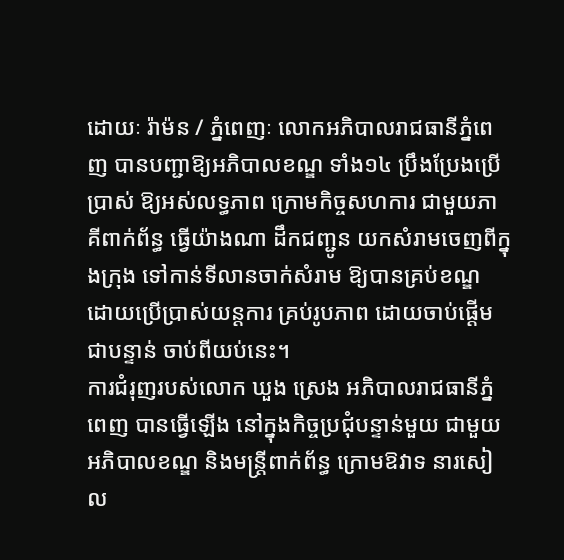ដោយៈ រ៉ាម៉ន / ភ្នំពេញៈ លោកអភិបាលរាជធានីភ្នំពេញ បានបញ្ជាឱ្យអភិបាលខណ្ឌ ទាំង១៤ ប្រឹងប្រែងប្រើប្រាស់ ឱ្យអស់លទ្ធភាព ក្រោមកិច្ចសហការ ជាមួយភាគីពាក់ព័ន្ធ ធ្វើយ៉ាងណា ដឹកជញ្ជូន យកសំរាមចេញពីក្នុងក្រុង ទៅកាន់ទីលានចាក់សំរាម ឱ្យបានគ្រប់ខណ្ឌ ដោយប្រើប្រាស់យន្តការ គ្រប់រូបភាព ដោយចាប់ផ្តើមជាបន្ទាន់ ចាប់ពីយប់នេះ។
ការជំរុញរបស់លោក ឃួង ស្រេង អភិបាលរាជធានីភ្នំពេញ បានធ្វើឡើង នៅក្នុងកិច្ចប្រជុំបន្ទាន់មួយ ជាមួយអភិបាលខណ្ឌ និងមន្រ្តីពាក់ព័ន្ធ ក្រោមឱវាទ នារសៀល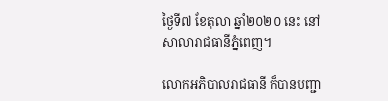ថ្ងៃទី៧ ខែតុលា ឆ្នាំ២០២០ នេះ នៅសាលារាជធានីភ្នំពេញ។

លោកអភិបាលរាជធានី ក៏បានបញ្ជា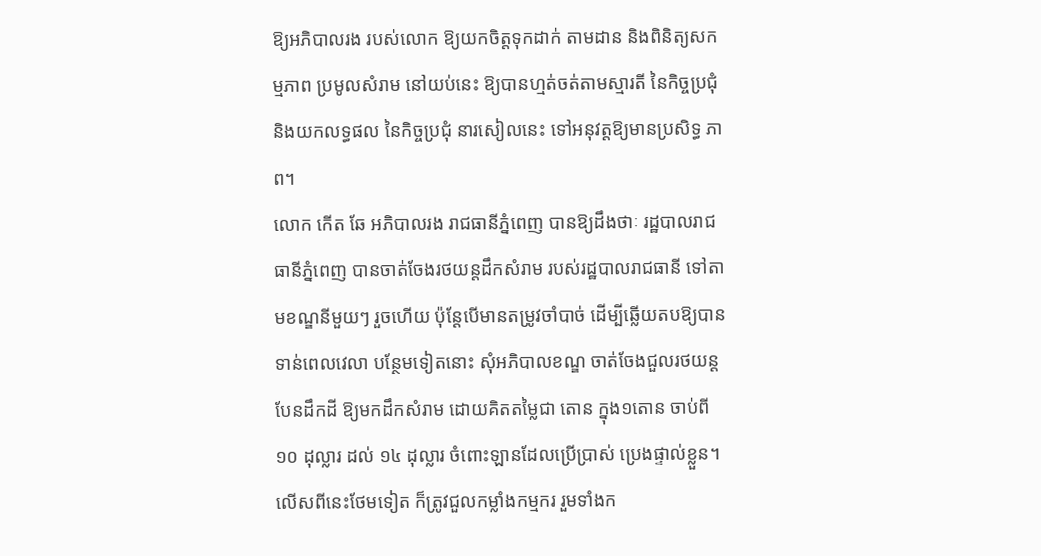ឱ្យអភិបាលរង របស់លោក ឱ្យយកចិត្តទុកដាក់ តាមដាន និងពិនិត្យសកម្មភាព ប្រមូលសំរាម នៅយប់នេះ ឱ្យបានហ្មត់ចត់តាមស្មារតី នៃកិច្ចប្រជុំ និងយកលទ្ធផល នៃកិច្ចប្រជុំ នារសៀលនេះ ទៅអនុវត្តឱ្យមានប្រសិទ្ធ ភាព។
លោក កើត ឆែ អភិបាលរង រាជធានីភ្នំពេញ បានឱ្យដឹងថាៈ រដ្ឋបាលរាជធានីភ្នំពេញ បានចាត់ចែងរថយន្តដឹកសំរាម របស់រដ្ឋបាលរាជធានី ទៅតាមខណ្ឌនីមួយៗ រួចហើយ ប៉ុន្តែបើមានតម្រូវចាំបាច់ ដើម្បីឆ្លើយតបឱ្យបាន ទាន់ពេលវេលា បន្ថែមទៀតនោះ សុំអភិបាលខណ្ឌ ចាត់ចែងជួលរថយន្តបែនដឹកដី ឱ្យមកដឹកសំរាម ដោយគិតតម្លៃជា តោន ក្នុង១តោន ចាប់ពី ១០ ដុល្លារ ដល់ ១៤ ដុល្លារ ចំពោះឡានដែលប្រើប្រាស់ ប្រេងផ្ទាល់ខ្លួន។
លើសពីនេះថែមទៀត ក៏ត្រូវជួលកម្លាំងកម្មករ រួមទាំងក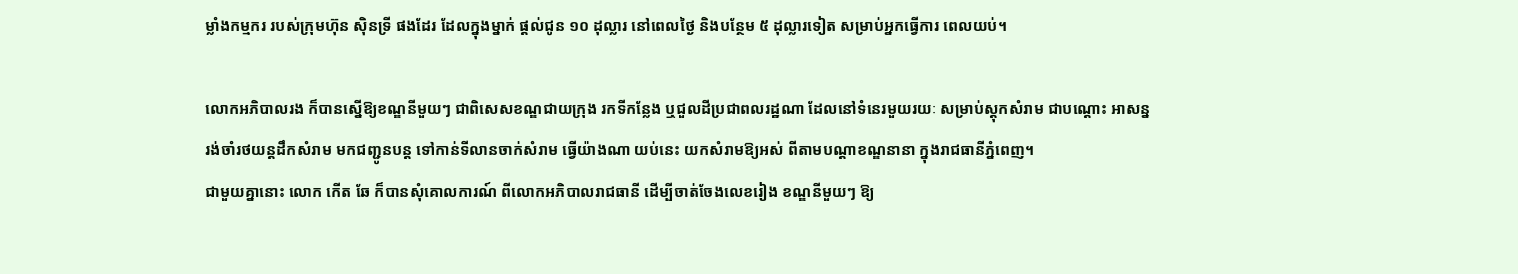ម្លាំងកម្មករ របស់ក្រុមហ៊ុន ស៊ិនទ្រី ផងដែរ ដែលក្នុងម្នាក់ ផ្តល់ជូន ១០ ដុល្លារ នៅពេលថ្ងៃ និងបន្ថែម ៥ ដុល្លារទៀត សម្រាប់អ្នកធ្វើការ ពេលយប់។

លោកអភិបាលរង ក៏បានស្នើឱ្យខណ្ឌនីមួយៗ ជាពិសេសខណ្ឌជាយក្រុង រកទីកន្លែង ឬជួលដីប្រជាពលរដ្ឋណា ដែលនៅទំនេរមួយរយៈ សម្រាប់ស្តុកសំរាម ជាបណ្តោះ អាសន្ន រង់ចាំរថយន្តដឹកសំរាម មកជញ្ជូនបន្ត ទៅកាន់ទីលានចាក់សំរាម ធ្វើយ៉ាងណា យប់នេះ យកសំរាមឱ្យអស់ ពីតាមបណ្តាខណ្ឌនានា ក្នុងរាជធានីភ្នំពេញ។
ជាមួយគ្នានោះ លោក កើត ឆែ ក៏បានសុំគោលការណ៍ ពីលោកអភិបាលរាជធានី ដើម្បីចាត់ចែងលេខរៀង ខណ្ឌនីមួយៗ ឱ្យ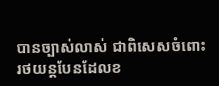បានច្បាស់លាស់ ជាពិសេសចំពោះ រថយន្តបែនដែលខ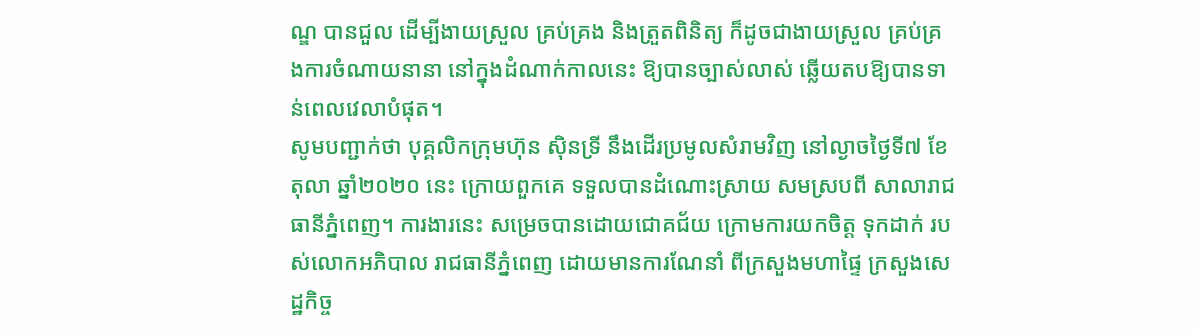ណ្ឌ បានជួល ដើម្បីងាយស្រួល គ្រប់គ្រង និងត្រួតពិនិត្យ ក៏ដូចជាងាយស្រួល គ្រប់គ្រងការចំណាយនានា នៅក្នុងដំណាក់កាលនេះ ឱ្យបានច្បាស់លាស់ ឆ្លើយតបឱ្យបានទាន់ពេលវេលាបំផុត។
សូមបញ្ជាក់ថា បុគ្គលិកក្រុមហ៊ុន ស៊ិនទ្រី នឹងដើរប្រមូលសំរាមវិញ នៅល្ងាចថ្ងៃទី៧ ខែតុលា ឆ្នាំ២០២០ នេះ ក្រោយពួកគេ ទទួលបានដំណោះស្រាយ សមស្របពី សាលារាជធានីភ្នំពេញ។ ការងារនេះ សម្រេចបានដោយជោគជ័យ ក្រោមការយកចិត្ត ទុកដាក់ របស់លោកអភិបាល រាជធានីភ្នំពេញ ដោយមានការណែនាំ ពីក្រសួងមហាផ្ទៃ ក្រសួងសេដ្ឋកិច្ច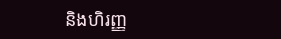និងហិរញ្ញ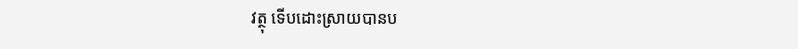វត្ថុ ទើបដោះស្រាយបានប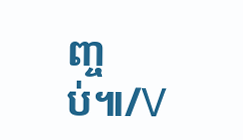ញ្ចប់៕/V